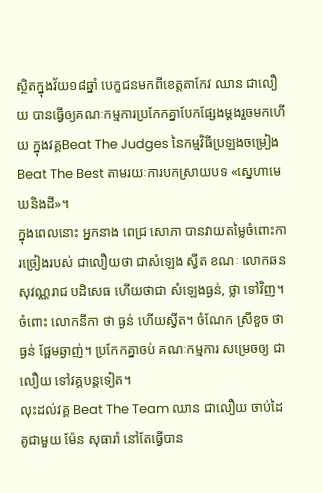ស្ថិតក្នុងវ័យ១៨ឆ្នាំ បេក្ខជនមកពីខេត្តតាកែវ ឈាន ជាលឿយ បានធ្វើឲ្យគណៈកម្មការប្រកែកគ្នាបែកផ្សែងម្ដងរួចមកហើយ ក្នុងវគ្គBeat The Judges នៃកម្មវិធីប្រឡងចម្រៀង Beat The Best តាមរយៈការបកស្រាយបទ «ស្នេហាមេឃនិងដី»។
ក្នុងពេលនោះ អ្នកនាង ពេជ្រ សោភា បានវាយតម្លៃចំពោះការច្រៀងរបស់ ជាលឿយថា ជាសំឡេង ស្វីត ខណៈ លោកឆន សុវណ្ណរាជ បដិសេធ ហើយថាជា សំឡេងធ្ងន់, ថ្លា ទៅវិញ។ ចំពោះ លោកនីកា ថា ធ្ងន់ ហើយស្វីត។ ចំណែក ស្រីខួច ថា ធ្ងន់ ផ្អែមឆ្ងាញ់។ ប្រកែកគ្នាចប់ គណៈកម្មការ សម្រេចឲ្យ ជាលឿយ ទៅវគ្គបន្តទៀត។
លុះដល់វគ្គ Beat The Team ឈាន ជាលឿយ ចាប់ដៃគូជាមួយ ម៉ែន សុធារ៉ា នៅតែធ្វើបាន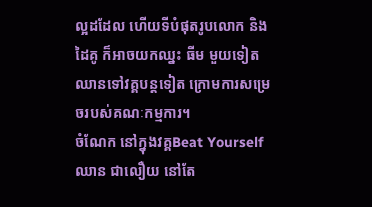ល្អដដែល ហើយទីបំផុតរូបលោក និងដៃគូ ក៏អាចយកឈ្នះ ធីម មួយទៀត ឈានទៅវគ្គបន្តទៀត ក្រោមការសម្រេចរបស់គណៈកម្មការ។
ចំណែក នៅក្នុងវគ្គBeat Yourself ឈាន ជាលឿយ នៅតែ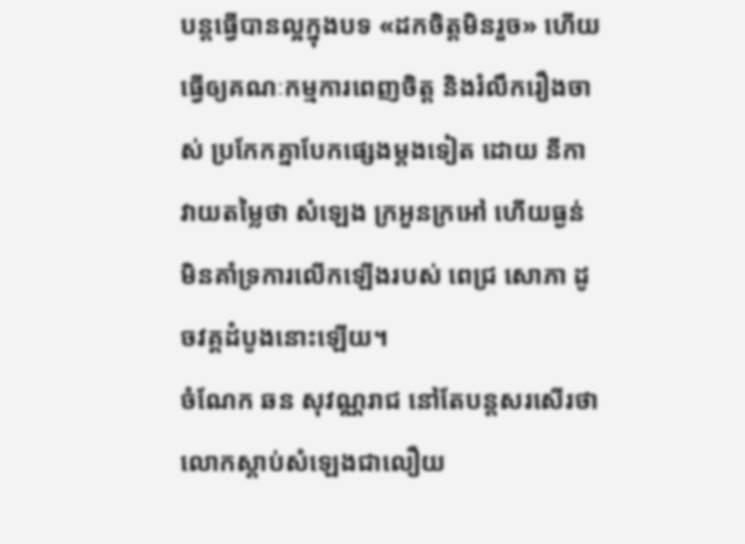បន្តធ្វើបានល្អក្នុងបទ «ដកចិត្តមិនរួច» ហើយធ្វើឲ្យគណៈកម្មការពេញចិត្ត និងរំលឹករឿងចាស់ ប្រកែកគ្នាបែកផ្សេងម្ដងទៀត ដោយ នីកា វាយតម្លៃថា សំឡេង ក្រអួនក្រអៅ ហើយធ្ងន់ មិនគាំទ្រការលើកឡើងរបស់ ពេជ្រ សោភា ដូចវគ្គដំបូងនោះឡើយ។
ចំណែក ឆន សុវណ្ណរាជ នៅតែបន្តសរសើរថា លោកស្ដាប់សំឡេងជាលឿយ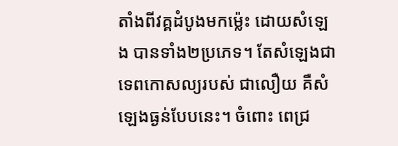តាំងពីវគ្គដំបូងមកម្ល៉េះ ដោយសំឡេង បានទាំង២ប្រភេទ។ តែសំឡេងជាទេពកោសល្យរបស់ ជាលឿយ គឺសំឡេងធ្ងន់បែបនេះ។ ចំពោះ ពេជ្រ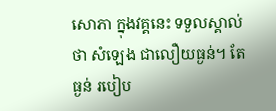សោភា ក្នុងវគ្គនេះ ទទួលស្គាល់ថា សំឡេង ជាលឿយធ្ងន់។ តែធ្ងន់ របៀប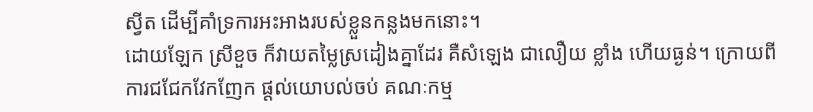ស្វីត ដើម្បីគាំទ្រការអះអាងរបស់ខ្លួនកន្លងមកនោះ។
ដោយឡែក ស្រីខួច ក៏វាយតម្លៃស្រដៀងគ្នាដែរ គឺសំឡេង ជាលឿយ ខ្លាំង ហើយធ្ងន់។ ក្រោយពីការជជែកវែកញែក ផ្ដល់យោបល់ចប់ គណៈកម្ម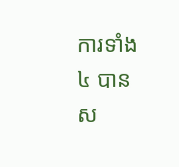ការទាំង៤ បានស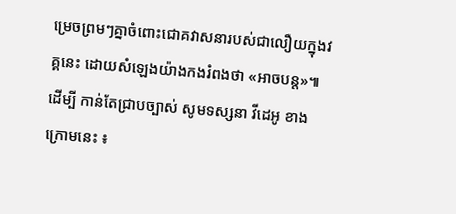ម្រេចព្រមៗគ្នាចំពោះជោគវាសនារបស់ជាលឿយក្នុងវគ្គនេះ ដោយសំឡេងយ៉ាងកងរំពងថា «អាចបន្ត»៕ ដើម្បី កាន់តែជ្រាបច្បាស់ សូមទស្សនា វីដេអូ ខាងក្រោមនេះ ៖